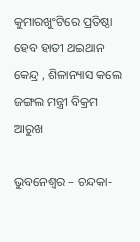କୁମାରଖୁଂଟିରେ ପ୍ରତିଷ୍ଠା ହେବ ହାତୀ ଥଇଥାନ କେନ୍ଦ୍ର , ଶିଳାନ୍ୟାସ କଲେ ଜଙ୍ଗଲ ମନ୍ତ୍ରୀ ବିକ୍ରମ ଆରୁଖ

ଭୁବନେଶ୍ୱର – ଚନ୍ଦକା-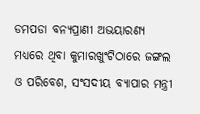ଡମପଡା ବନ୍ୟପ୍ରାଣୀ ଅଭୟାରଣ୍ୟ ମଧ୍ୟରେ ଥିବା କୁମାରଖୁଂଟିଠାରେ ଜଙ୍ଗଲ ଓ ପରିବେଶ, ସଂସଦୀୟ ବ୍ୟାପାର ମନ୍ତ୍ରୀ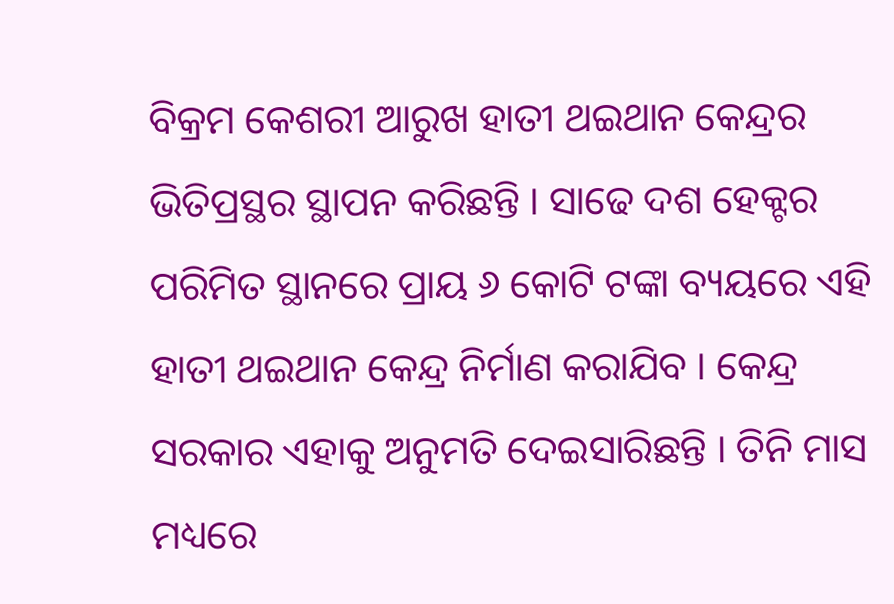ବିକ୍ରମ କେଶରୀ ଆରୁଖ ହାତୀ ଥଇଥାନ କେନ୍ଦ୍ରର ଭିତିପ୍ରସ୍ଥର ସ୍ଥାପନ କରିଛନ୍ତି । ସାଢେ ଦଶ ହେକ୍ଟର ପରିମିତ ସ୍ଥାନରେ ପ୍ରାୟ ୬ କୋଟି ଟଙ୍କା ବ୍ୟୟରେ ଏହି ହାତୀ ଥଇଥାନ କେନ୍ଦ୍ର ନିର୍ମାଣ କରାଯିବ । କେନ୍ଦ୍ର ସରକାର ଏହାକୁ ଅନୁମତି ଦେଇସାରିଛନ୍ତି । ତିନି ମାସ ମଧ୍ୟରେ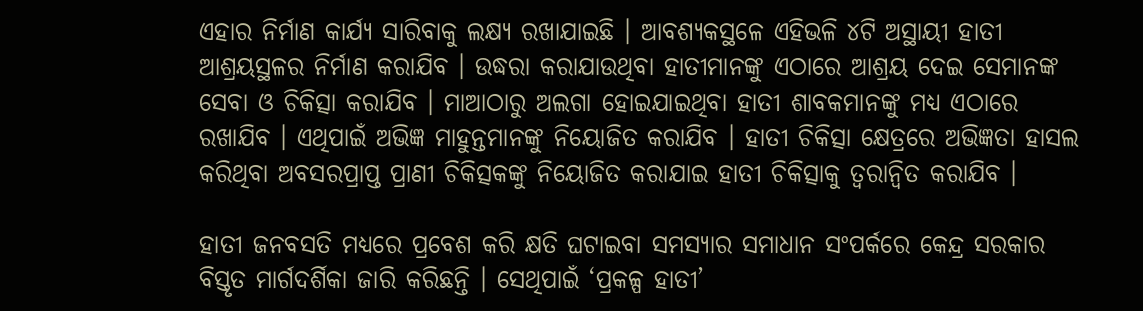ଏହାର ନିର୍ମାଣ କାର୍ଯ୍ୟ ସାରିବାକୁ ଲକ୍ଷ୍ୟ ରଖାଯାଇଛି । ଆବଶ୍ୟକସ୍ଥଳେ ଏହିଭଳି ୪ଟି ଅସ୍ଥାୟୀ ହାତୀ ଆଶ୍ରୟସ୍ଥଳର ନିର୍ମାଣ କରାଯିବ । ଉଦ୍ଧରା କରାଯାଉଥିବା ହାତୀମାନଙ୍କୁ ଏଠାରେ ଆଶ୍ରୟ ଦେଇ ସେମାନଙ୍କ ସେବା ଓ ଚିକିତ୍ସା କରାଯିବ । ମାଆଠାରୁ ଅଲଗା ହୋଇଯାଇଥିବା ହାତୀ ଶାବକମାନଙ୍କୁ ମଧ୍ୟ ଏଠାରେ ରଖାଯିବ । ଏଥିପାଇଁ ଅଭିଜ୍ଞ ମାହୁନ୍ତମାନଙ୍କୁ ନିୟୋଜିତ କରାଯିବ । ହାତୀ ଚିକିତ୍ସା କ୍ଷେତ୍ରରେ ଅଭିଜ୍ଞତା ହାସଲ କରିଥିବା ଅବସରପ୍ରାପ୍ତ ପ୍ରାଣୀ ଚିକିତ୍ସକଙ୍କୁ ନିୟୋଜିତ କରାଯାଇ ହାତୀ ଚିକିତ୍ସାକୁ ତ୍ୱରାନ୍ୱିତ କରାଯିବ ।

ହାତୀ ଜନବସତି ମଧ୍ୟରେ ପ୍ରବେଶ କରି କ୍ଷତି ଘଟାଇବା ସମସ୍ୟାର ସମାଧାନ ସଂପର୍କରେ କେନ୍ଦ୍ର ସରକାର ବିସ୍ତୃତ ମାର୍ଗଦର୍ଶିକା ଜାରି କରିଛନ୍ତି । ସେଥିପାଇଁ ‘ପ୍ରକଳ୍ପ ହାତୀ’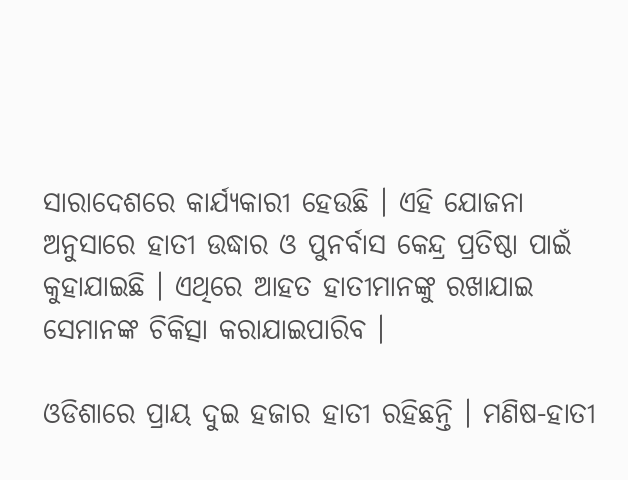ସାରାଦେଶରେ କାର୍ଯ୍ୟକାରୀ ହେଉଛି । ଏହି ଯୋଜନା ଅନୁସାରେ ହାତୀ ଉଦ୍ଧାର ଓ ପୁନର୍ବାସ କେନ୍ଦ୍ର ପ୍ରତିଷ୍ଠା ପାଇଁ କୁହାଯାଇଛି । ଏଥିରେ ଆହତ ହାତୀମାନଙ୍କୁ ରଖାଯାଇ ସେମାନଙ୍କ ଚିକିତ୍ସା କରାଯାଇପାରିବ ।

ଓଡିଶାରେ ପ୍ରାୟ ଦୁଇ ହଜାର ହାତୀ ରହିଛନ୍ତି । ମଣିଷ-ହାତୀ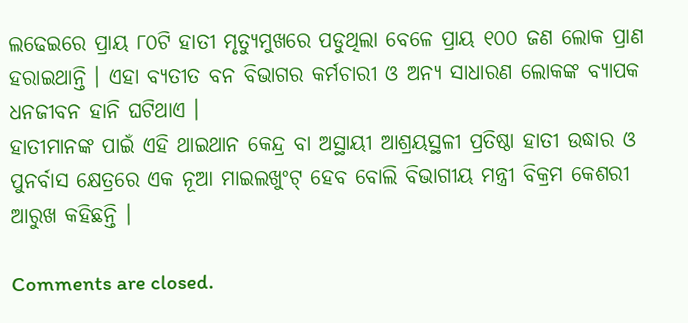ଲଢେଇରେ ପ୍ରାୟ ୮୦ଟି ହାତୀ ମୃତ୍ୟୁମୁଖରେ ପଡୁଥିଲା ବେଳେ ପ୍ରାୟ ୧୦୦ ଜଣ ଲୋକ ପ୍ରାଣ ହରାଇଥାନ୍ତି । ଏହା ବ୍ୟତୀତ ବନ ବିଭାଗର କର୍ମଚାରୀ ଓ ଅନ୍ୟ ସାଧାରଣ ଲୋକଙ୍କ ବ୍ୟାପକ ଧନଜୀବନ ହାନି ଘଟିଥାଏ ।
ହାତୀମାନଙ୍କ ପାଇଁ ଏହି ଥାଇଥାନ କେନ୍ଦ୍ର ବା ଅସ୍ଥାୟୀ ଆଶ୍ରୟସ୍ଥଳୀ ପ୍ରତିଷ୍ଠା ହାତୀ ଉଦ୍ଧାର ଓ ପୁନର୍ବାସ କ୍ଷେତ୍ରରେ ଏକ ନୂଆ ମାଇଲଖୁଂଟ୍ ହେବ ବୋଲି ବିଭାଗୀୟ ମନ୍ତ୍ରୀ ବିକ୍ରମ କେଶରୀ ଆରୁଖ କହିଛନ୍ତି ।

Comments are closed.